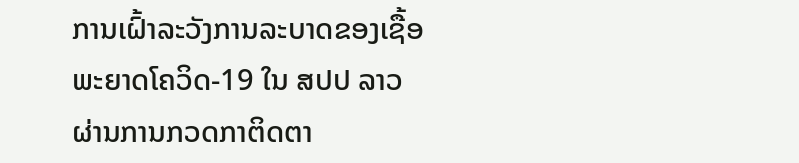ການເຝົ້າລະວັງການລະບາດຂອງເຊື້ອພະຍາດໂຄວິດ-19 ໃນ ສປປ ລາວ ຜ່ານການກວດກາຕິດຕາ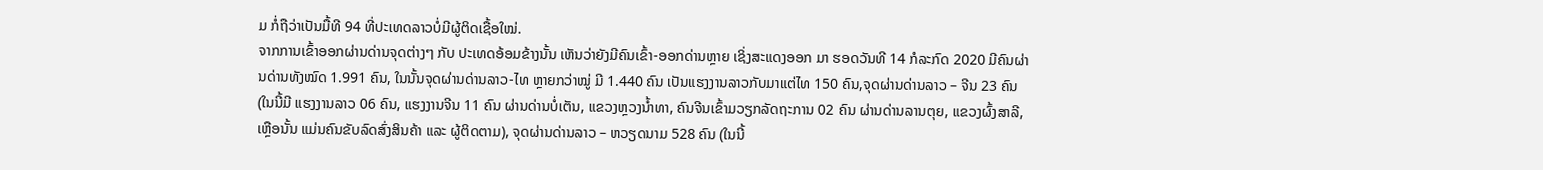ມ ກໍ່ຖືວ່າເປັນມື້ທີ 94 ທີ່ປະເທດລາວບໍ່ມີຜູ້ຕິດເຊື້ອໃໝ່.
ຈາກການເຂົ້າອອກຜ່ານດ່ານຈຸດຕ່າງໆ ກັບ ປະເທດອ້ອມຂ້າງນັ້ນ ເຫັນວ່າຍັງມີຄົນເຂົ້າ-ອອກດ່ານຫຼາຍ ເຊິ່ງສະແດງອອກ ມາ ຮອດວັນທີ 14 ກໍລະກົດ 2020 ມີຄົນຜ່ານດ່ານທັງໝົດ 1.991 ຄົນ, ໃນນັ້ນຈຸດຜ່ານດ່ານລາວ-ໄທ ຫຼາຍກວ່າໝູ່ ມີ 1.440 ຄົນ ເປັນແຮງງານລາວກັບມາແຕ່ໄທ 150 ຄົນ,ຈຸດຜ່ານດ່ານລາວ – ຈີນ 23 ຄົນ (ໃນນີ້ມີ ແຮງງານລາວ 06 ຄົນ, ແຮງງານຈີນ 11 ຄົນ ຜ່ານດ່ານບໍ່ເຕັນ, ແຂວງຫຼວງນໍ້າທາ, ຄົນຈີນເຂົ້າມວຽກລັດຖະການ 02 ຄົນ ຜ່ານດ່ານລານຕຸຍ, ແຂວງຜົ້ງສາລີ, ເຫຼືອນັ້ນ ແມ່ນຄົນຂັບລົດສົ່ງສິນຄ້າ ແລະ ຜູ້ຕິດຕາມ), ຈຸດຜ່ານດ່ານລາວ – ຫວຽດນາມ 528 ຄົນ (ໃນນີ້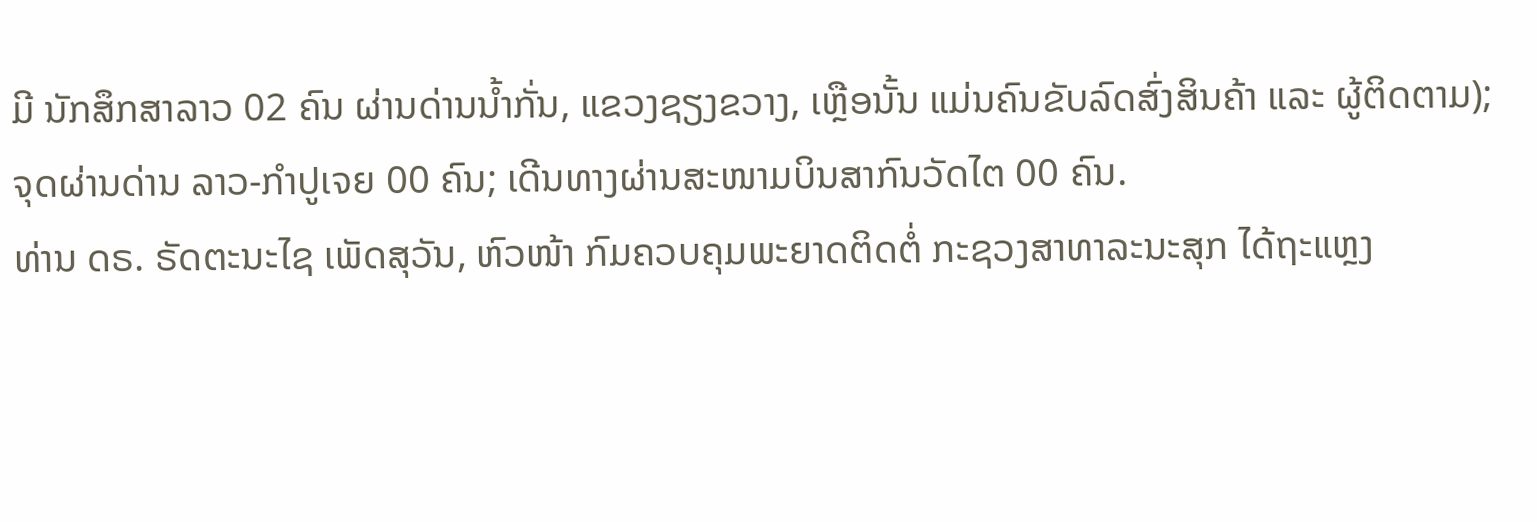ມີ ນັກສຶກສາລາວ 02 ຄົນ ຜ່ານດ່ານນ້ຳກັ່ນ, ແຂວງຊຽງຂວາງ, ເຫຼືອນັ້ນ ແມ່ນຄົນຂັບລົດສົ່ງສິນຄ້າ ແລະ ຜູ້ຕິດຕາມ); ຈຸດຜ່ານດ່ານ ລາວ-ກຳປູເຈຍ 00 ຄົນ; ເດີນທາງຜ່ານສະໜາມບິນສາກົນວັດໄຕ 00 ຄົນ.
ທ່ານ ດຣ. ຣັດຕະນະໄຊ ເພັດສຸວັນ, ຫົວໜ້າ ກົມຄວບຄຸມພະຍາດຕິດຕໍ່ ກະຊວງສາທາລະນະສຸກ ໄດ້ຖະແຫຼງ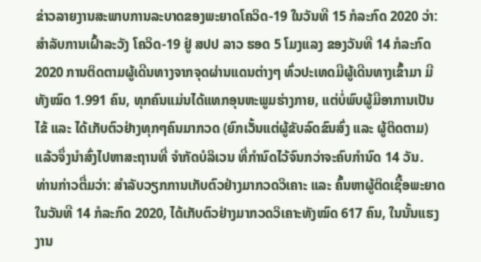ຂ່າວລາຍງານສະພາບການລະບາດຂອງພະຍາດໂຄວິດ-19 ໃນວັນທີ 15 ກໍລະກົດ 2020 ວ່າ: ສໍາລັບການເຝົ້າລະວັງ ໂຄວິດ-19 ຢູ່ ສປປ ລາວ ຮອດ 5 ໂມງແລງ ຂອງວັນທີ 14 ກໍລະກົດ 2020 ການຕິດຕາມຜູ້ເດີນທາງຈາກຈຸດຜ່ານແດນຕ່າງໆ ທົ່ວປະເທດມີຜູ້ເດີນທາງເຂົ້າມາ ມີທັງໝົດ 1.991 ຄົນ, ທຸກຄົນແມ່ນໄດ້ແທກອຸນຫະພູມຮ່າງກາຍ, ແຕ່ບໍ່ພົບຜູ້ມີອາການເປັນໄຂ້ ແລະ ໄດ້ເກັບຕົວຢ່າງທຸກໆຄົນມາກວດ (ຍົກເວັ້ນແຕ່ຜູ້ຂັບລົດຂົນສົ່ງ ແລະ ຜູ້ຕິດຕາມ) ແລ້ວຈຶ່ງນຳສົ່ງໄປຫາສະຖານທີ່ ຈຳກັດບໍລິເວນ ທີ່ກຳນົດໄວ້ຈົນກວ່າຈະຄົບກຳນົດ 14 ວັນ.
ທ່ານກ່າວຕື່ມວ່າ: ສຳລັບວຽກການເກັບຕົວຢ່າງມາກວດວິເຄາະ ແລະ ຄົ້ນຫາຜູ້ຕິດເຊື້ອພະຍາດ ໃນວັນທີ 14 ກໍລະກົດ 2020, ໄດ້ເກັບຕົວຢ່າງມາກວດວິເຄາະທັງໝົດ 617 ຄົນ, ໃນນັ້ນແຮງງານ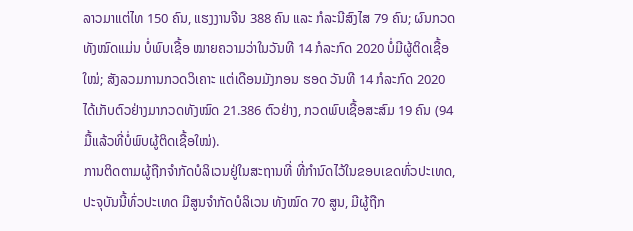ລາວມາແຕ່ໄທ 150 ຄົນ, ແຮງງານຈີນ 388 ຄົນ ແລະ ກໍລະນີສົງໄສ 79 ຄົນ; ຜົນກວດທັງໝົດແມ່ນ ບໍ່ພົບເຊື້ອ ໝາຍຄວາມວ່າໃນວັນທີ 14 ກໍລະກົດ 2020 ບໍ່ມີຜູ້ຕິດເຊື້ອໃໝ່; ສັງລວມການກວດວິເຄາະ ແຕ່ເດືອນມັງກອນ ຮອດ ວັນທີ 14 ກໍລະກົດ 2020 ໄດ້ເກັບຕົວຢ່າງມາກວດທັງໝົດ 21.386 ຕົວຢ່າງ, ກວດພົບເຊື້ອສະສົມ 19 ຄົນ (94 ມື້ແລ້ວທີ່ບໍ່ພົບຜູ້ຕິດເຊື້ອໃໝ່).
ການຕິດຕາມຜູ້ຖືກຈຳກັດບໍລິເວນຢູ່ໃນສະຖານທີ່ ທີ່ກຳນົດໄວ້ໃນຂອບເຂດທົ່ວປະເທດ, ປະຈຸບັນນີ້ທົ່ວປະເທດ ມີສູນຈໍາກັດບໍລິເວນ ທັງໝົດ 70 ສູນ, ມີຜູ້ຖືກ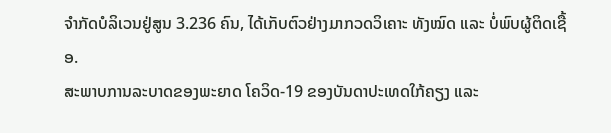ຈຳກັດບໍລິເວນຢູ່ສູນ 3.236 ຄົນ, ໄດ້ເກັບຕົວຢ່າງມາກວດວິເຄາະ ທັງໝົດ ແລະ ບໍ່ພົບຜູ້ຕິດເຊື້ອ.
ສະພາບການລະບາດຂອງພະຍາດ ໂຄວິດ-19 ຂອງບັນດາປະເທດໃກ້ຄຽງ ແລະ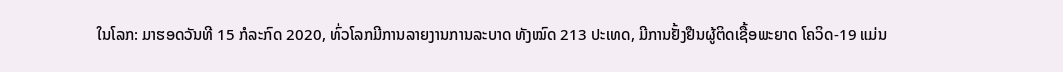ໃນໂລກ: ມາຮອດວັນທີ 15 ກໍລະກົດ 2020, ທົ່ວໂລກມີການລາຍງານການລະບາດ ທັງໝົດ 213 ປະເທດ, ມີການຢັ້ງຢືນຜູ້ຕິດເຊື້ອພະຍາດ ໂຄວິດ-19 ແມ່ນ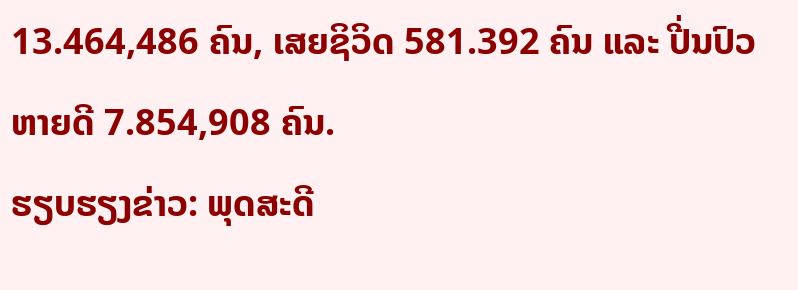13.464,486 ຄົນ, ເສຍຊິວິດ 581.392 ຄົນ ແລະ ປີ່ນປົວຫາຍດີ 7.854,908 ຄົນ.
ຮຽບຮຽງຂ່າວ: ພຸດສະດີ